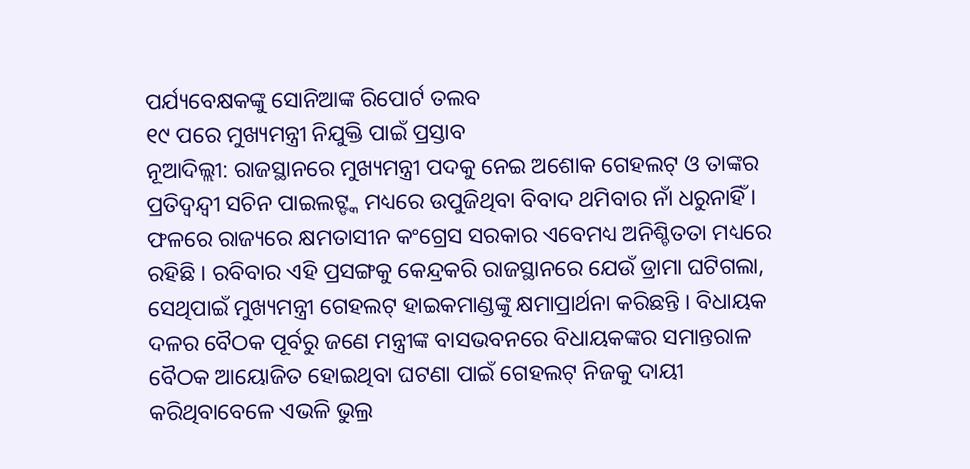ପର୍ଯ୍ୟବେକ୍ଷକଙ୍କୁ ସୋନିଆଙ୍କ ରିପୋର୍ଟ ତଲବ
୧୯ ପରେ ମୁଖ୍ୟମନ୍ତ୍ରୀ ନିଯୁକ୍ତି ପାଇଁ ପ୍ରସ୍ତାବ
ନୂଆଦିଲ୍ଲୀ: ରାଜସ୍ଥାନରେ ମୁଖ୍ୟମନ୍ତ୍ରୀ ପଦକୁ ନେଇ ଅଶୋକ ଗେହଲଟ୍ ଓ ତାଙ୍କର ପ୍ରତିଦ୍ୱନ୍ଦ୍ୱୀ ସଚିନ ପାଇଲଟ୍ଙ୍କ ମଧ୍ୟରେ ଉପୁଜିଥିବା ବିବାଦ ଥମିବାର ନାଁ ଧରୁନାହିଁ । ଫଳରେ ରାଜ୍ୟରେ କ୍ଷମତାସୀନ କଂଗ୍ରେସ ସରକାର ଏବେମଧ୍ୟ ଅନିଶ୍ଚିତତା ମଧ୍ୟରେ ରହିଛି । ରବିବାର ଏହି ପ୍ରସଙ୍ଗକୁ କେନ୍ଦ୍ରକରି ରାଜସ୍ଥାନରେ ଯେଉଁ ଡ୍ରାମା ଘଟିଗଲା, ସେଥିପାଇଁ ମୁଖ୍ୟମନ୍ତ୍ରୀ ଗେହଲଟ୍ ହାଇକମାଣ୍ଡଙ୍କୁ କ୍ଷମାପ୍ରାର୍ଥନା କରିଛନ୍ତି । ବିଧାୟକ ଦଳର ବୈଠକ ପୂର୍ବରୁ ଜଣେ ମନ୍ତ୍ରୀଙ୍କ ବାସଭବନରେ ବିଧାୟକଙ୍କର ସମାନ୍ତରାଳ ବୈଠକ ଆୟୋଜିତ ହୋଇଥିବା ଘଟଣା ପାଇଁ ଗେହଲଟ୍ ନିଜକୁ ଦାୟୀ କରିଥିବାବେଳେ ଏଭଳି ଭୁଲ୍ର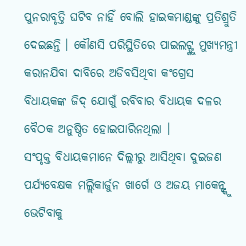ପୁନରାବୃତ୍ତି ଘଟିବ ନାହିଁ ବୋଲି ହାଇକମାଣ୍ଡଙ୍କୁ ପ୍ରତିଶ୍ରୁତି ଦେଇଛନ୍ତି । କୌଣସି ପରିସ୍ଥିତିରେ ପାଇଲଟ୍ଙ୍କୁ ମୁଖ୍ୟମନ୍ତ୍ରୀ କରାନଯିବା ଦାବିରେ ଅଡିବସିଥିବା କଂଗ୍ରେସ ବିଧାୟକଙ୍କ ଜିଦ୍ ଯୋଗୁଁ ରବିବାର ବିଧାୟକ ଦଳର ବୈଠକ ଅନୁଷ୍ଠିତ ହୋଇପାରିନଥିଲା ।
ସଂପୃକ୍ତ ବିଧାୟକମାନେ ଦିଲ୍ଲୀରୁ ଆସିଥିବା ଦୁଇଜଣ ପର୍ଯ୍ୟବେକ୍ଷକ ମଲ୍ଲିକାର୍ଜୁନ ଖାର୍ଗେ ଓ ଅଜୟ ମାକେନ୍ଙ୍କୁ ଭେଟିବାକୁ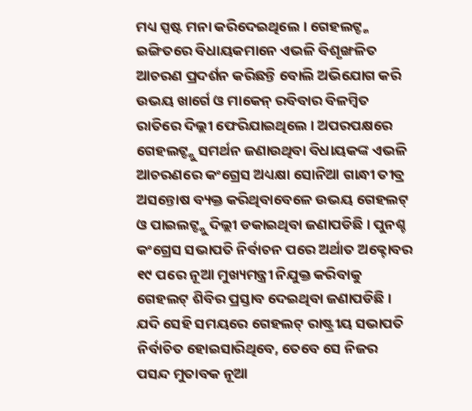ମଧ୍ୟ ସ୍ପଷ୍ଟ ମନା କରିଦେଇଥିଲେ । ଗେହଲଟ୍ଙ୍କ ଇଙ୍ଗିତରେ ବିଧାୟକମାନେ ଏଭଳି ବିଶୃଙ୍ଖଳିତ ଆଚରଣ ପ୍ରଦର୍ଶନ କରିଛନ୍ତି ବୋଲି ଅଭିଯୋଗ କରି ଉଭୟ ଖାର୍ଗେ ଓ ମାକେନ୍ ରବିବାର ବିଳମ୍ବିତ ରାତିରେ ଦିଲ୍ଲୀ ଫେରିଯାଇଥିଲେ । ଅପରପକ୍ଷରେ ଗେହଲଟ୍ଙ୍କୁ ସମର୍ଥନ ଜଣାଉଥିବା ବିଧାୟକଙ୍କ ଏଭଳି ଆଚରଣରେ କଂଗ୍ରେସ ଅଧ୍ୟକ୍ଷା ସୋନିଆ ଗାନ୍ଧୀ ତୀବ୍ର ଅସନ୍ତୋଷ ବ୍ୟକ୍ତ କରିଥିବାବେଳେ ଉଭୟ ଗେହଲଟ୍ ଓ ପାଇଲଟ୍ଙ୍କୁ ଦିଲ୍ଲୀ ଡକାଇଥିବା ଜଣାପଡିଛି । ପୁନଶ୍ଚ କଂଗ୍ରେସ ସଭାପତି ନିର୍ବାଚନ ପରେ ଅର୍ଥାତ ଅକ୍ଟୋବର ୧୯ ପରେ ନୂଆ ମୁଖ୍ୟମନ୍ତ୍ରୀ ନିଯୁକ୍ତ କରିବାକୁ ଗେହଲଟ୍ ଶିବିର ପ୍ରସ୍ତାବ ଦେଇଥିବା ଜଣାପଡିଛି । ଯଦି ସେହି ସମୟରେ ଗେହଲଟ୍ ରାଷ୍ଟ୍ରୀୟ ସଭାପତି ନିର୍ବାଚିତ ହୋଇସାରିଥିବେ, ତେବେ ସେ ନିଜର ପସନ୍ଦ ମୁତାବକ ନୂଆ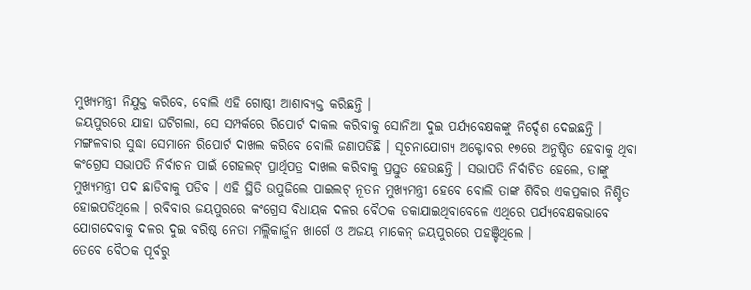ମୁଖ୍ୟମନ୍ତ୍ରୀ ନିଯୁକ୍ତ କରିବେ, ବୋଲି ଏହି ଗୋଷ୍ଠୀ ଆଶାବ୍ୟକ୍ତ କରିଛନ୍ତି ।
ଜୟପୁରରେ ଯାହା ଘଟିଗଲା, ସେ ସମ୍ପର୍କରେ ରିପୋର୍ଟ ଦାକଲ କରିବାକୁ ସୋନିଆ ଦୁଇ ପର୍ଯ୍ୟବେକ୍ଷକଙ୍କୁ ନିର୍ଦ୍ଦେଶ ଦେଇଛନ୍ତି । ମଙ୍ଗଳବାର ସୁଦ୍ଧା ସେମାନେ ରିପୋର୍ଟ ଦାଖଲ କରିବେ ବୋଲି ଜଣାପଡିଛି । ସୂଚନାଯୋଗ୍ୟ ଅକ୍ଟୋବର ୧୭ରେ ଅନୁଷ୍ଠିତ ହେବାକୁ ଥିବା କଂଗ୍ରେସ ସଭାପତି ନିର୍ବାଚନ ପାଇଁ ଗେହଲଟ୍ ପ୍ରାର୍ଥିପତ୍ର ଦାଖଲ କରିବାକୁ ପ୍ରସ୍ତୁତ ହେଉଛନ୍ତି । ସଭାପତି ନିର୍ବାଚିତ ହେଲେ, ତାଙ୍କୁ ମୁଖ୍ୟମନ୍ତ୍ରୀ ପଦ ଛାଡିବାକୁ ପଡିବ । ଏହି ସ୍ଥିତି ଉପୁଜିଲେ ପାଇଲଟ୍ ନୂତନ ମୁଖ୍ୟମନ୍ତ୍ରୀ ହେବେ ବୋଲି ତାଙ୍କ ଶିବିର ଏକପ୍ରକାର ନିଶ୍ଚିତ ହୋଇପଡିଥିଲେ । ରବିବାର ଜୟପୁରରେ କଂଗ୍ରେସ ବିଧାୟକ ଦଳର ବୈଠକ ଡକାଯାଇଥିବାବେଳେ ଏଥିରେ ପର୍ଯ୍ୟବେକ୍ଷକଭାବେ ଯୋଗଦେବାକୁ ଦଳର ଦୁଇ ବରିଷ୍ଠ ନେତା ମଲ୍ଲିକାର୍ଜୁନ ଖାର୍ଗେ ଓ ଅଜୟ ମାକେନ୍ ଜୟପୁରରେ ପହଞ୍ଚିଥିଲେ ।
ତେବେ ବୈଠକ ପୂର୍ବରୁ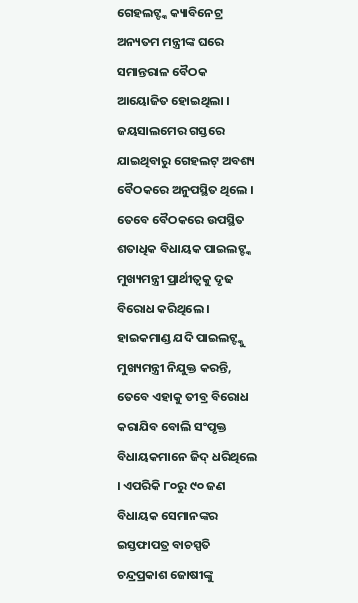ଗେହଲଟ୍ଙ୍କ କ୍ୟାବିନେଟ୍ର ଅନ୍ୟତମ ମନ୍ତ୍ରୀଙ୍କ ଘରେ ସମାନ୍ତରାଳ ବୈଠକ ଆୟୋଜିତ ହୋଇଥିଲା । ଜୟସାଲମେର ଗସ୍ତରେ ଯାଇଥିବାରୁ ଗେହଲଟ୍ ଅବଶ୍ୟ ବୈଠକରେ ଅନୁପସ୍ଥିତ ଥିଲେ । ତେବେ ବୈଠକରେ ଉପସ୍ଥିତ ଶତାଧିକ ବିଧାୟକ ପାଇଲଟ୍ଙ୍କ ମୁଖ୍ୟମନ୍ତ୍ରୀ ପ୍ରାର୍ଥୀତ୍ୱକୁ ଦୃଢ ବିରୋଧ କରିଥିଲେ । ହାଇକମାଣ୍ଡ ଯଦି ପାଇଲଟ୍ଙ୍କୁ ମୁଖ୍ୟମନ୍ତ୍ରୀ ନିଯୁକ୍ତ କରନ୍ତି, ତେବେ ଏହାକୁ ତୀବ୍ର ବିରୋଧ କରାଯିବ ବୋଲି ସଂପୃକ୍ତ ବିଧାୟକମାନେ ଜିଦ୍ ଧରିଥିଲେ । ଏପରିକି ୮୦ରୁ ୯୦ ଜଣ ବିଧାୟକ ସେମାନଙ୍କର ଇସ୍ତଫାପତ୍ର ବାଚସ୍ପତି ଚନ୍ଦ୍ରପ୍ରକାଶ ଜୋଷୀଙ୍କୁ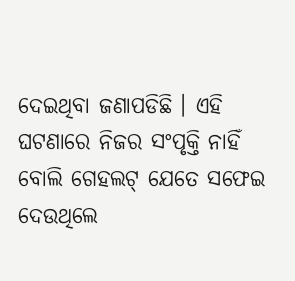ଦେଇଥିବା ଜଣାପଡିଛି । ଏହି ଘଟଣାରେ ନିଜର ସଂପୃକ୍ତି ନାହିଁ ବୋଲି ଗେହଲଟ୍ ଯେତେ ସଫେଇ ଦେଉଥିଲେ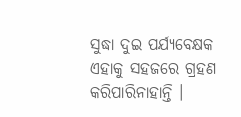ସୁଦ୍ଧା ଦୁଇ ପର୍ଯ୍ୟବେକ୍ଷକ ଏହାକୁ ସହଜରେ ଗ୍ରହଣ କରିପାରିନାହାନ୍ତି ।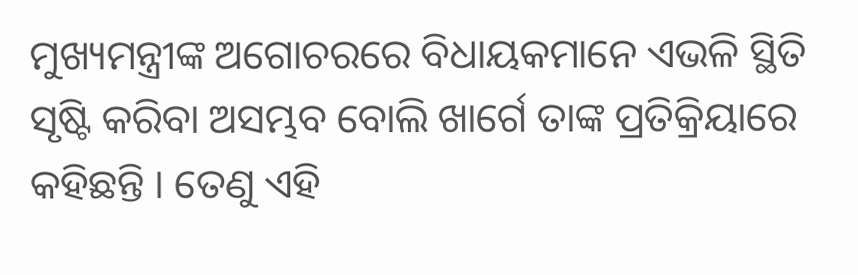ମୁଖ୍ୟମନ୍ତ୍ରୀଙ୍କ ଅଗୋଚରରେ ବିଧାୟକମାନେ ଏଭଳି ସ୍ଥିତି ସୃଷ୍ଟି କରିବା ଅସମ୍ଭବ ବୋଲି ଖାର୍ଗେ ତାଙ୍କ ପ୍ରତିକ୍ରିୟାରେ କହିଛନ୍ତି । ତେଣୁ ଏହି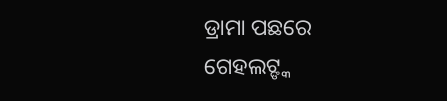ଡ୍ରାମା ପଛରେ ଗେହଲଟ୍ଙ୍କ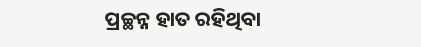ପ୍ରଚ୍ଛନ୍ନ ହାତ ରହିଥିବା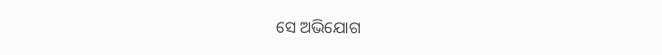ସେ ଅଭିଯୋଗ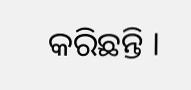କରିଛନ୍ତି ।